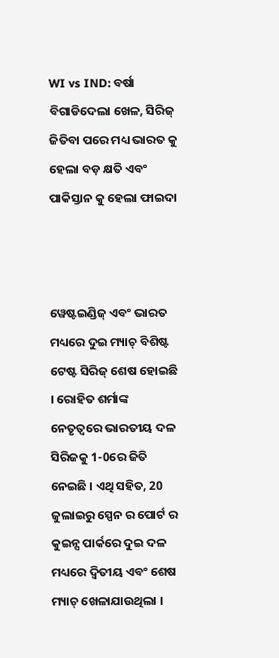WI vs IND: ବର୍ଷା ବିଗାଡିଦେଲା ଖେଳ, ସିରିଜ୍ ଜିତିବା ପରେ ମଧ୍ୟ ଭାରତ କୁ ହେଲା ବଡ଼ କ୍ଷତି ଏବଂ ପାକିସ୍ତାନ କୁ ହେଲା ଫାଇଦା



ୱେଷ୍ଟଇଣ୍ଡିଜ୍ ଏବଂ ଭାରତ ମଧ୍ୟରେ ଦୁଇ ମ୍ୟାଚ୍ ବିଶିଷ୍ଟ ଟେଷ୍ଟ ସିରିଜ୍ ଶେଷ ହୋଇଛି । ରୋହିତ ଶର୍ମାଙ୍କ ନେତୃତ୍ୱରେ ଭାରତୀୟ ଦଳ ସିରିଜକୁ 1-0ରେ ଜିତି ନେଇଛି । ଏଥି ସହିତ, 20 ଜୁଲାଇରୁ ସ୍ପେନ ର ପୋର୍ଟ ର କୁଇନ୍ସ ପାର୍କରେ ଦୁଇ ଦଳ ମଧ୍ୟରେ ଦ୍ୱିତୀୟ ଏବଂ ଶେଷ ମ୍ୟାଚ୍ ଖେଳାଯାଉଥିଲା ।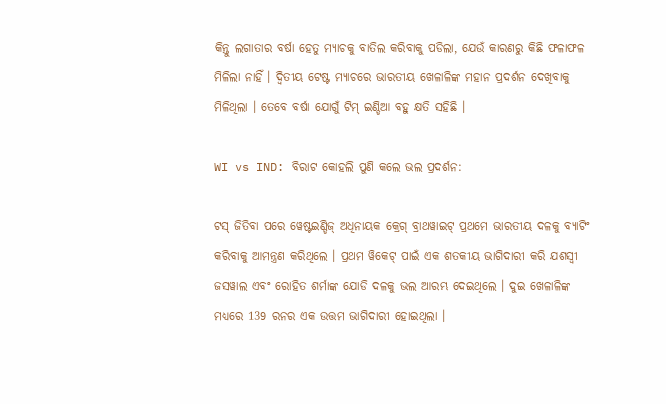କିନ୍ତୁ ଲଗାତାର ବର୍ଷା ହେତୁ ମ୍ୟାଚକୁ ବାତିଲ କରିବାକୁ ପଡିଲା, ଯେଉଁ କାରଣରୁ କିଛି ଫଳାଫଳ ମିଳିଲା ନାହିଁ । ଦ୍ୱିତୀୟ ଟେଷ୍ଟ ମ୍ୟାଚରେ ଭାରତୀୟ ଖେଳାଳିଙ୍କ ମହାନ ପ୍ରଦର୍ଶନ ଦେଖିବାକୁ ମିଳିଥିଲା । ତେବେ ବର୍ଷା ଯୋଗୁଁ ଟିମ୍ ଇଣ୍ଡିଆ ବହୁ କ୍ଷତି ସହିଛି ।

WI vs IND: ବିରାଟ କୋହଲି ପୁଣି କଲେ ଭଲ ପ୍ରଦର୍ଶନ:

ଟସ୍ ଜିତିବା ପରେ ୱେଷ୍ଟଇଣ୍ଡିଜ୍ ଅଧିନାୟକ କ୍ରେଗ୍ ବ୍ରାଥୱାଇଟ୍ ପ୍ରଥମେ ଭାରତୀୟ ଦଳକୁ ବ୍ୟାଟିଂ କରିବାକୁ ଆମନ୍ତ୍ରଣ କରିଥିଲେ । ପ୍ରଥମ ୱିକେଟ୍ ପାଇଁ ଏକ ଶତକୀୟ ଭାଗିଦାରୀ କରି ଯଶସ୍ୱୀ ଜସୱାଲ ଏବଂ ରୋହିତ ଶର୍ମାଙ୍କ ଯୋଡି ଦଳକୁ ଭଲ ଆରମ୍ଭ ଦେଇଥିଲେ । ଦୁଇ ଖେଳାଳିଙ୍କ ମଧ୍ୟରେ 139 ରନର ଏକ ଉତ୍ତମ ଭାଗିଦାରୀ ହୋଇଥିଲା ।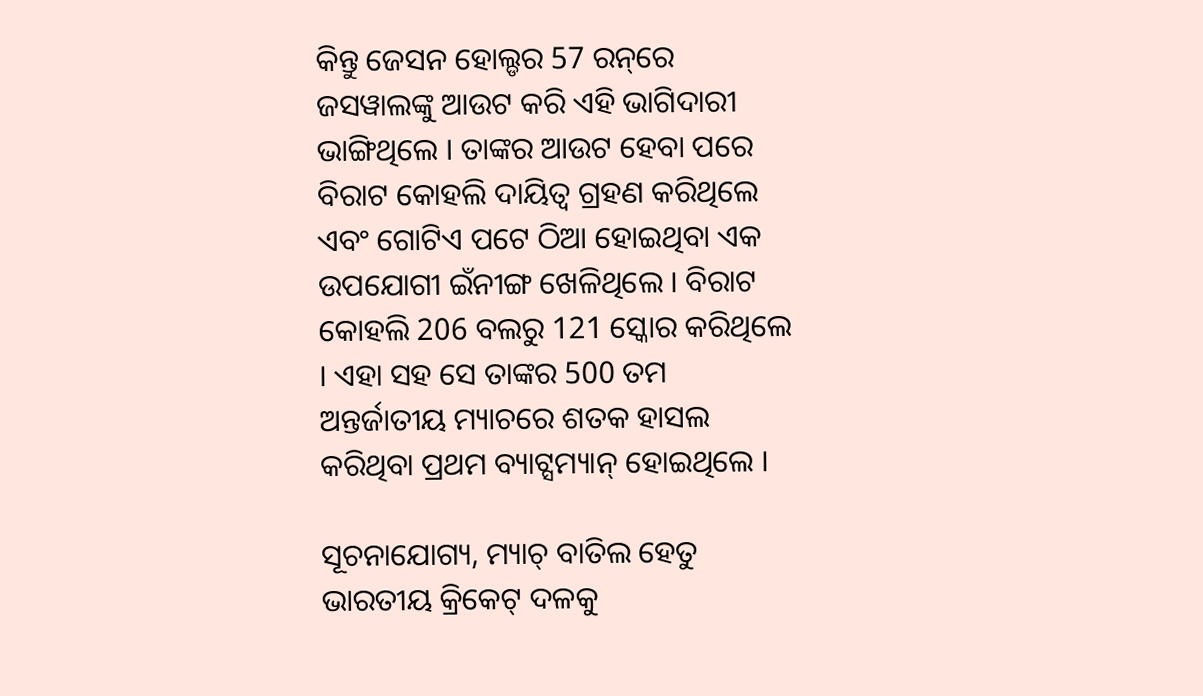କିନ୍ତୁ ଜେସନ ହୋଲ୍ଡର 57 ରନ୍‌ରେ ଜସୱାଲଙ୍କୁ ଆଉଟ କରି ଏହି ଭାଗିଦାରୀ ଭାଙ୍ଗିଥିଲେ । ତାଙ୍କର ଆଉଟ ହେବା ପରେ ବିରାଟ କୋହଲି ଦାୟିତ୍ଵ ଗ୍ରହଣ କରିଥିଲେ ଏବଂ ଗୋଟିଏ ପଟେ ଠିଆ ହୋଇଥିବା ଏକ ଉପଯୋଗୀ ଇଁନୀଙ୍ଗ ଖେଳିଥିଲେ । ବିରାଟ କୋହଲି 206 ବଲରୁ 121 ସ୍କୋର କରିଥିଲେ । ଏହା ସହ ସେ ତାଙ୍କର 500 ତମ ଅନ୍ତର୍ଜାତୀୟ ମ୍ୟାଚରେ ଶତକ ହାସଲ କରିଥିବା ପ୍ରଥମ ବ୍ୟାଟ୍ସମ୍ୟାନ୍ ହୋଇଥିଲେ ।

ସୂଚନାଯୋଗ୍ୟ, ମ୍ୟାଚ୍ ବାତିଲ ହେତୁ ଭାରତୀୟ କ୍ରିକେଟ୍ ଦଳକୁ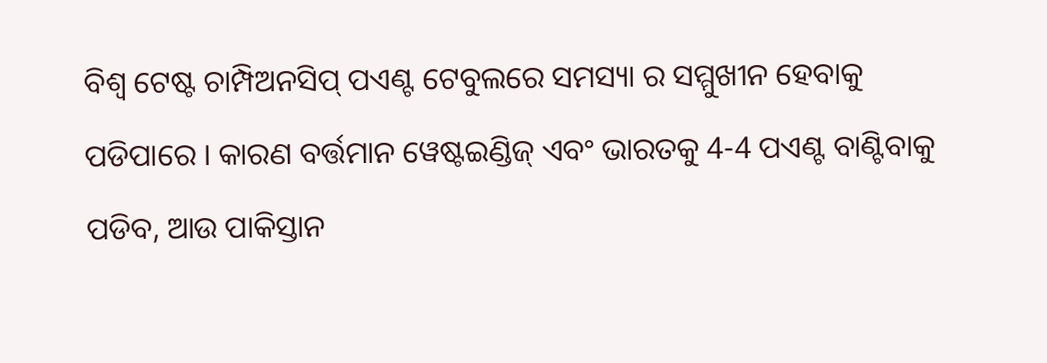ବିଶ୍ୱ ଟେଷ୍ଟ ଚାମ୍ପିଅନସିପ୍ ପଏଣ୍ଟ ଟେବୁଲରେ ସମସ୍ୟା ର ସମ୍ମୁଖୀନ ହେବାକୁ ପଡିପାରେ । କାରଣ ବର୍ତ୍ତମାନ ୱେଷ୍ଟଇଣ୍ଡିଜ୍ ଏବଂ ଭାରତକୁ 4-4 ପଏଣ୍ଟ ବାଣ୍ଟିବାକୁ ପଡିବ, ଆଉ ପାକିସ୍ତାନ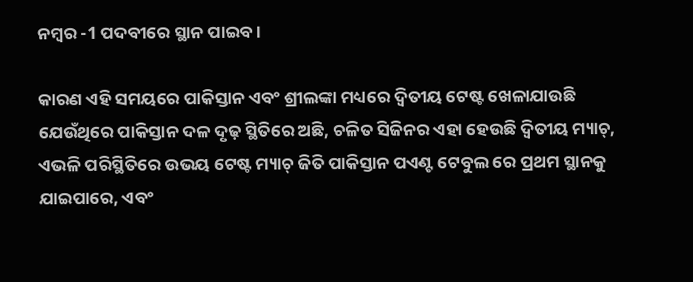ନମ୍ବର -1 ପଦବୀରେ ସ୍ଥାନ ପାଇବ ।

କାରଣ ଏହି ସମୟରେ ପାକିସ୍ତାନ ଏବଂ ଶ୍ରୀଲଙ୍କା ମଧ୍ୟରେ ଦ୍ୱିତୀୟ ଟେଷ୍ଟ ଖେଳାଯାଉଛି ଯେଉଁଥିରେ ପାକିସ୍ତାନ ଦଳ ଦୃଢ଼ ସ୍ଥିତିରେ ଅଛି, ଚଳିତ ସିଜିନର ଏହା ହେଉଛି ଦ୍ୱିତୀୟ ମ୍ୟାଚ୍, ଏଭଳି ପରିସ୍ଥିତିରେ ଉଭୟ ଟେଷ୍ଟ ମ୍ୟାଚ୍ ଜିତି ପାକିସ୍ତାନ ପଏଣ୍ଟ ଟେବୁଲ ରେ ପ୍ରଥମ ସ୍ଥାନକୁ ଯାଇପାରେ, ଏବଂ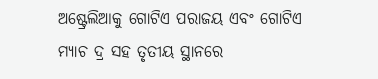ଅଷ୍ଟ୍ରେଲିଆକୁ ଗୋଟିଏ ପରାଜୟ ଏବଂ ଗୋଟିଏ ମ୍ୟାଚ ଦ୍ର ସହ ତୃତୀୟ ସ୍ଥାନରେ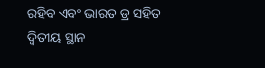ରହିବ ଏବଂ ଭାରତ ଡ୍ର ସହିତ ଦ୍ୱିତୀୟ ସ୍ଥାନ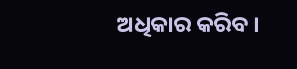ଅଧିକାର କରିବ ।